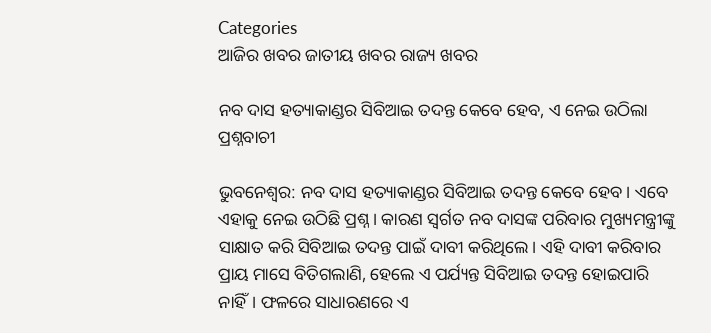Categories
ଆଜିର ଖବର ଜାତୀୟ ଖବର ରାଜ୍ୟ ଖବର

ନବ ଦାସ ହତ୍ୟାକାଣ୍ଡର ସିବିଆଇ ତଦନ୍ତ କେବେ ହେବ, ଏ ନେଇ ଉଠିଲା ପ୍ରଶ୍ନବାଚୀ

ଭୁବନେଶ୍ବର: ନବ ଦାସ ହତ୍ୟାକାଣ୍ଡର ସିବିଆଇ ତଦନ୍ତ କେବେ ହେବ। ଏବେ ଏହାକୁ ନେଇ ଉଠିଛି ପ୍ରଶ୍ନ। କାରଣ ସ୍ବର୍ଗତ ନବ ଦାସଙ୍କ ପରିବାର ମୁଖ୍ୟମନ୍ତ୍ରୀଙ୍କୁ ସାକ୍ଷାତ କରି ସିବିଆଇ ତଦନ୍ତ ପାଇଁ ଦାବୀ କରିଥିଲେ। ଏହି ଦାବୀ କରିବାର ପ୍ରାୟ ମାସେ ବିତିଗଲାଣି, ହେଲେ ଏ ପର୍ଯ୍ୟନ୍ତ ସିବିଆଇ ତଦନ୍ତ ହୋଇପାରି ନାହିଁ। ଫଳରେ ସାଧାରଣରେ ଏ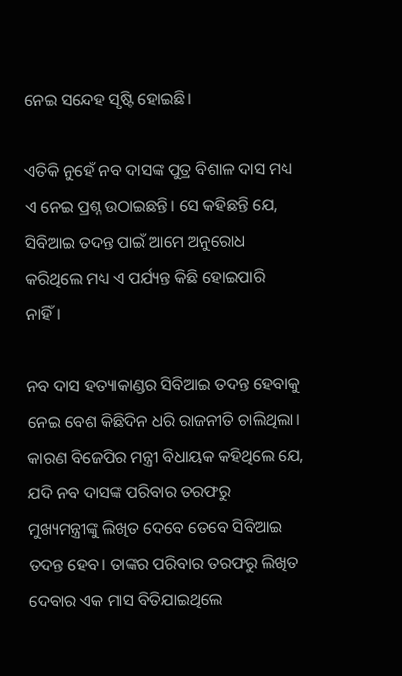ନେଇ ସନ୍ଦେହ ସୃଷ୍ଟି ହୋଇଛି।

ଏତିକି ନୁହେଁ ନବ ଦାସଙ୍କ ପୁତ୍ର ବିଶାଳ ଦାସ ମଧ୍ୟ ଏ ନେଇ ପ୍ରଶ୍ନ ଉଠାଇଛନ୍ତି। ସେ କହିଛନ୍ତି ଯେ, ସିବିଆଇ ତଦନ୍ତ ପାଇଁ ଆମେ ଅନୁରୋଧ କରିଥିଲେ ମଧ୍ୟ ଏ ପର୍ଯ୍ୟନ୍ତ କିଛି ହୋଇପାରି ନାହିଁ।

ନବ ଦାସ ହତ୍ୟାକାଣ୍ଡର ସିବିଆଇ ତଦନ୍ତ ହେବାକୁ ନେଇ ବେଶ କିଛିଦିନ ଧରି ରାଜନୀତି ଚାଲିଥିଲା। କାରଣ ବିଜେପିର ମନ୍ତ୍ରୀ ବିଧାୟକ କହିଥିଲେ ଯେ, ଯଦି ନବ ଦାସଙ୍କ ପରିବାର ତରଫରୁ ମୁଖ୍ୟମନ୍ତ୍ରୀଙ୍କୁ ଲିଖିତ ଦେବେ ତେବେ ସିବିଆଇ ତଦନ୍ତ ହେବ। ତାଙ୍କର ପରିବାର ତରଫରୁ ଲିଖିତ ଦେବାର ଏକ ମାସ ବିତିଯାଇଥିଲେ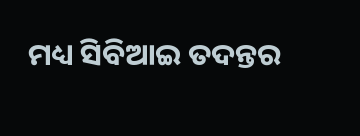ମଧ୍ୟ ସିବିଆଇ ତଦନ୍ତର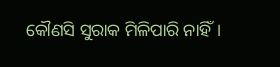କୌଣସି ସୁରାକ ମିଳିପାରି ନାହିଁ।